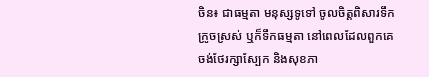ចិន៖ ជាធម្មតា មនុស្សទូទៅ ចូលចិត្តពិសារទឹកក្រូចស្រស់ ឬក៏ទឹកធម្មតា នៅពេលដែលពួកគេ ចង់ថែរក្សាស្បែក និងសុខភា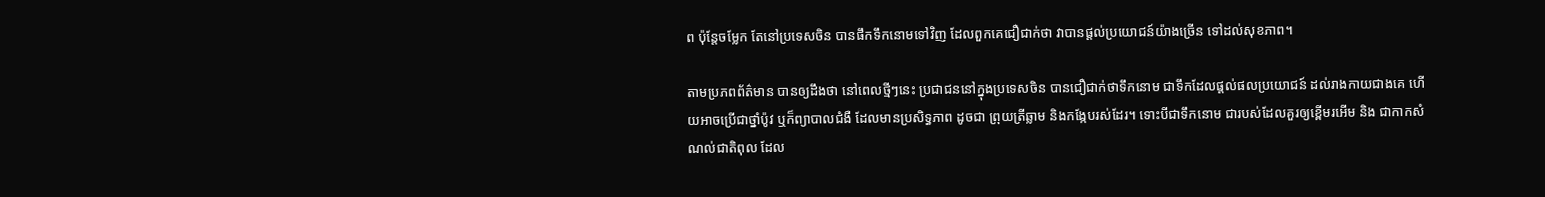ព ប៉ុន្តែចម្លែក តែនៅប្រទេសចិន បានផឹកទឹកនោមទៅវិញ ដែលពួកគេជឿជាក់ថា វាបានផ្តល់ប្រយោជន៍យ៉ាងច្រើន ទៅដល់សុខភាព។

តាមប្រភពព័ត៌មាន បានឲ្យដឹងថា នៅពេលថ្មីៗនេះ ប្រជាជននៅក្នុងប្រទេសចិន បានជឿជាក់ថាទឹកនោម ជាទឹកដែលផ្តល់ផលប្រយោជន៍ ដល់រាងកាយជាងគេ ហើយអាចប្រើជាថ្នាំប៉ូវ ឬក៏ព្យាបាលជំងឺ ដែលមានប្រសិទ្ធភាព ដូចជា ព្រុយត្រីឆ្លាម និងកង្កែបរស់ដែរ។ ទោះបីជាទឹកនោម ជារបស់ដែលគួរឲ្យខ្ពើមរអើម និង ជាកាកសំណល់ជាតិពុល ដែល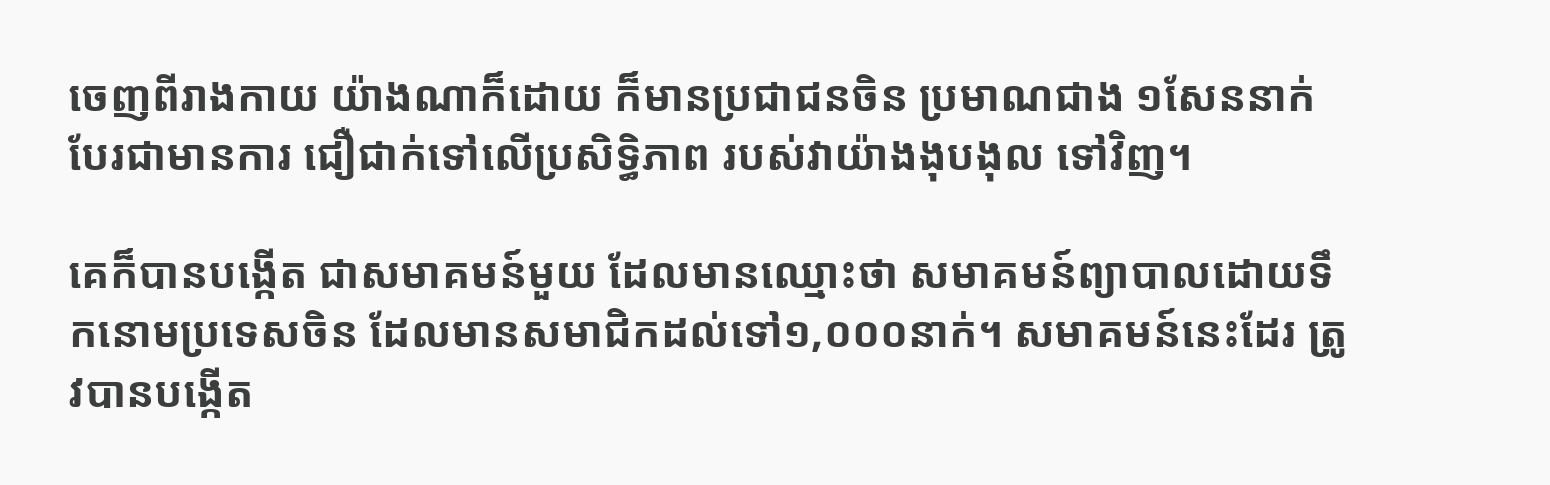ចេញពីរាងកាយ យ៉ាងណាក៏ដោយ ក៏មានប្រជាជនចិន ប្រមាណជាង ១សែននាក់ បែរជាមានការ ជឿជាក់ទៅលើប្រសិទ្ធិភាព របស់វាយ៉ាងងុបងុល ទៅវិញ។

គេក៏បានបង្កើត ជាសមាគមន៍មួយ ដែលមានឈ្មោះថា សមាគមន៍ព្យាបាលដោយទឹកនោមប្រទេសចិន ដែលមានសមាជិកដល់ទៅ១,០០០នាក់។ សមាគមន៍នេះដែរ ត្រូវបានបង្កើត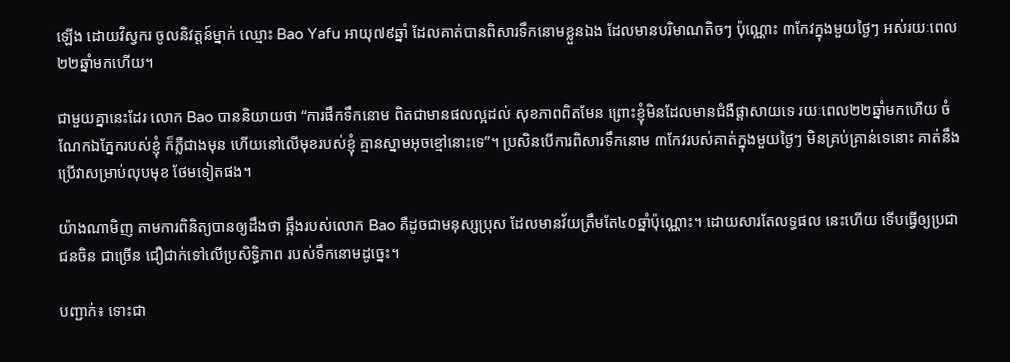ឡើង ដោយវិស្វករ ចូលនិវត្តន៍ម្នាក់ ឈ្មោះ Bao Yafu អាយុ៧៩ឆ្នាំ ដែលគាត់បានពិសារទឹកនោមខ្លួនឯង ដែលមានបរិមាណតិចៗ ប៉ុណ្ណោះ ៣កែវក្នុងមួយថ្ងៃៗ អស់រយៈពេល២២ឆ្នាំមកហើយ។

ជាមួយគ្នានេះដែរ លោក Bao បាននិយាយថា “ការផឹកទឹកនោម ពិតជាមានផលល្អដល់ សុខភាពពិតមែន ព្រោះខ្ញុំមិនដែលមានជំងឺផ្តាសាយទេ រយៈពេល២២ឆ្នាំមកហើយ ចំណែកឯភ្នែករបស់ខ្ញុំ ក៏ភ្លឺជាងមុន ហើយនៅលើមុខរបស់ខ្ញុំ គ្មានស្នាមអុចខ្មៅនោះទេ”។ ប្រសិនបើការពិសារទឹកនោម ៣កែវរបស់គាត់ក្នុងមួយថ្ងៃៗ មិនគ្រប់គ្រាន់ទេនោះ គាត់នឹងប្រើវាសម្រាប់លុបមុខ ថែមទៀតផង។

យ៉ាងណាមិញ តាមការពិនិត្យបានឲ្យដឹងថា ឆ្អឹងរបស់លោក Bao គឺដូចជាមនុស្សប្រុស ដែលមានវ័យត្រឹមតែ៤០ឆ្នាំប៉ុណ្ណោះ។ ដោយសារតែលទ្ធផល នេះហើយ ទើបធ្វើឲ្យប្រជាជនចិន ជាច្រើន ជឿជាក់ទៅលើប្រសិទ្ធិភាព របស់ទឹកនោមដូច្នេះ។

បញ្ជាក់៖ ទោះជា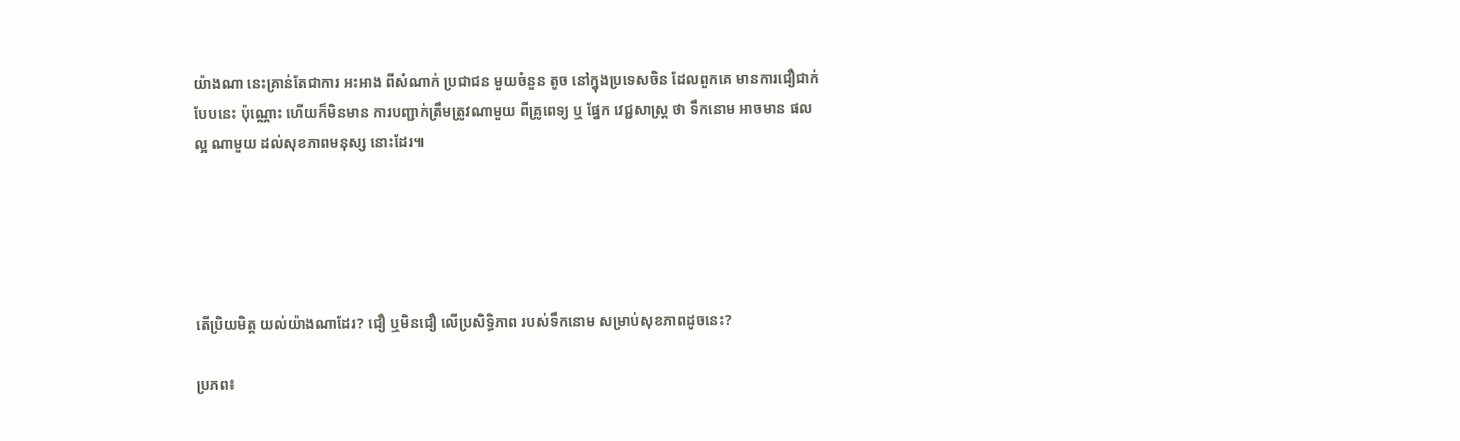យ៉ាងណា នេះគ្រាន់តែជាការ អះអាង ពីសំណាក់ ប្រជាជន មួយចំនួន តូច នៅក្នុងប្រទេសចិន ដែលពួកគេ មានការជឿជាក់បែបនេះ ប៉ុណ្ណោះ ហើយក៏មិនមាន ការបញ្ជាក់ត្រឹមត្រូវណាមួយ ពីគ្រូពេទ្យ ឬ ផ្នែក វេជ្ជសាស្ត្រ ថា ទឹកនោម អាចមាន ផលល្អ ណាមួយ ដល់សុខភាពមនុស្ស នោះដែរ៕





តើប្រិយមិត្ត យល់យ៉ាងណាដែរ? ជឿ ឬមិនជឿ លើប្រសិទ្ធិភាព របស់ទឹកនោម សម្រាប់សុខភាពដូចនេះ?

ប្រភព៖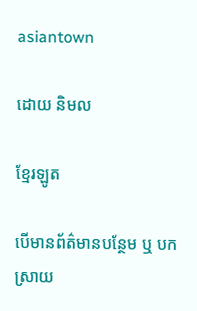asiantown

ដោយ និមល

ខ្មែរឡូត

បើមានព័ត៌មានបន្ថែម ឬ បកស្រាយ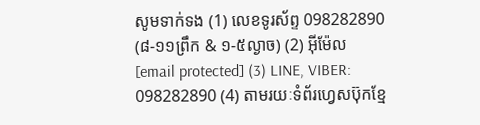សូមទាក់ទង (1) លេខទូរស័ព្ទ 098282890 (៨-១១ព្រឹក & ១-៥ល្ងាច) (2) អ៊ីម៉ែល [email protected] (3) LINE, VIBER: 098282890 (4) តាមរយៈទំព័រហ្វេសប៊ុកខ្មែ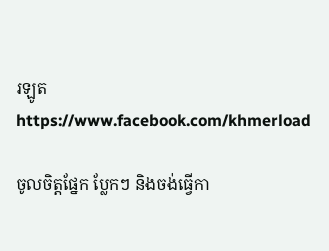រឡូត https://www.facebook.com/khmerload

ចូលចិត្តផ្នែក ប្លែកៗ និងចង់ធ្វើកា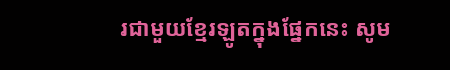រជាមួយខ្មែរឡូតក្នុងផ្នែកនេះ សូម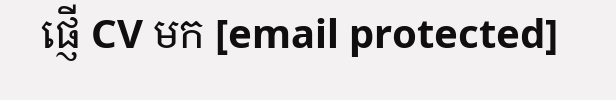ផ្ញើ CV មក [email protected]